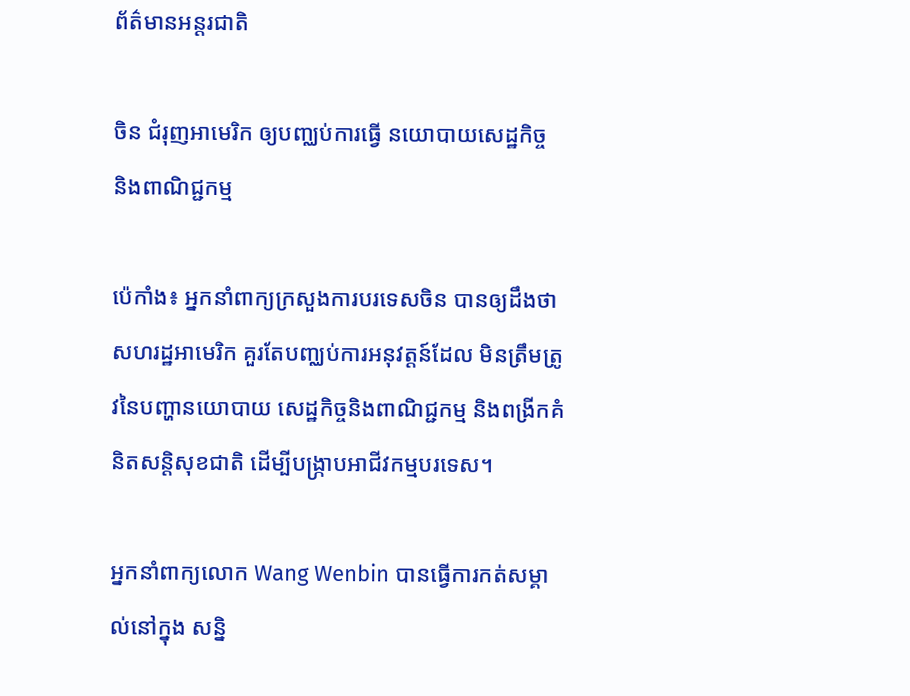ព័ត៌មានអន្តរជាតិ

ចិន ជំរុញអាមេរិក ឲ្យបញ្ឈប់ការធ្វើ នយោបាយសេដ្ឋកិច្ច និងពាណិជ្ជកម្ម

ប៉េកាំង៖ អ្នកនាំពាក្យក្រសួងការបរទេសចិន បានឲ្យដឹងថា សហរដ្ឋអាមេរិក គួរតែបញ្ឈប់ការអនុវត្តន៍ដែល មិនត្រឹមត្រូវនៃបញ្ហានយោបាយ សេដ្ឋកិច្ចនិងពាណិជ្ជកម្ម និងពង្រីកគំនិតសន្តិសុខជាតិ ដើម្បីបង្ក្រាបអាជីវកម្មបរទេស។

អ្នកនាំពាក្យលោក Wang Wenbin បានធ្វើការកត់សម្គាល់នៅក្នុង សន្និ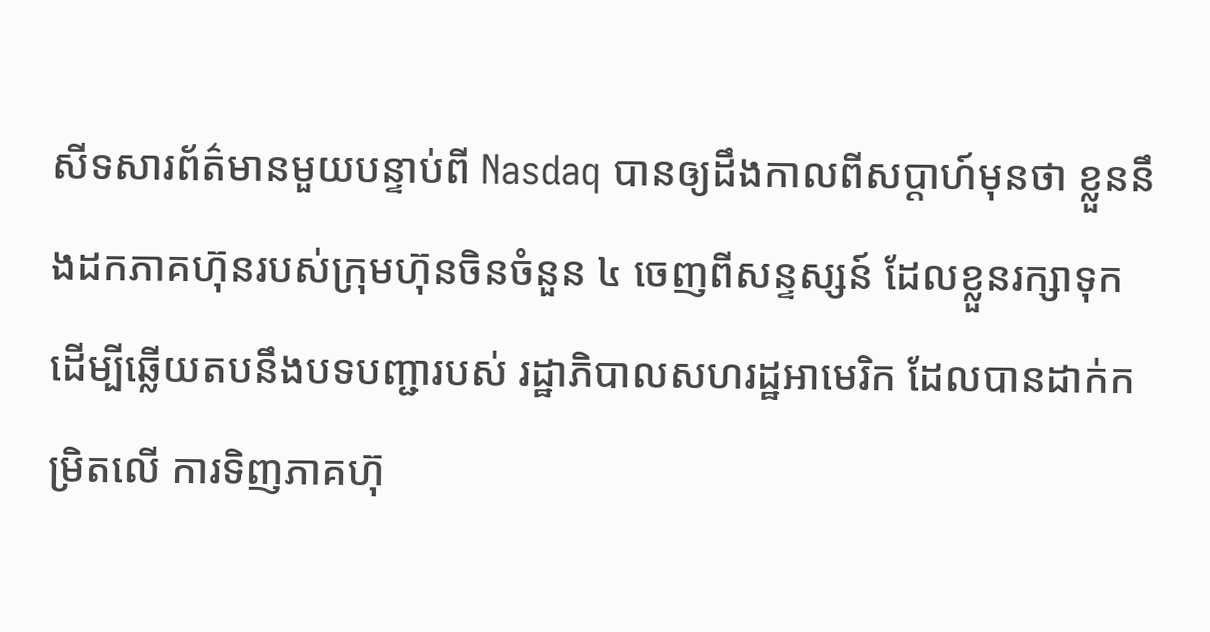សីទសារព័ត៌មានមួយបន្ទាប់ពី Nasdaq បានឲ្យដឹងកាលពីសប្តាហ៍មុនថា ខ្លួននឹងដកភាគហ៊ុនរបស់ក្រុមហ៊ុនចិនចំនួន ៤ ចេញពីសន្ទស្សន៍ ដែលខ្លួនរក្សាទុក ដើម្បីឆ្លើយតបនឹងបទបញ្ជារបស់ រដ្ឋាភិបាលសហរដ្ឋអាមេរិក ដែលបានដាក់កម្រិតលើ ការទិញភាគហ៊ុ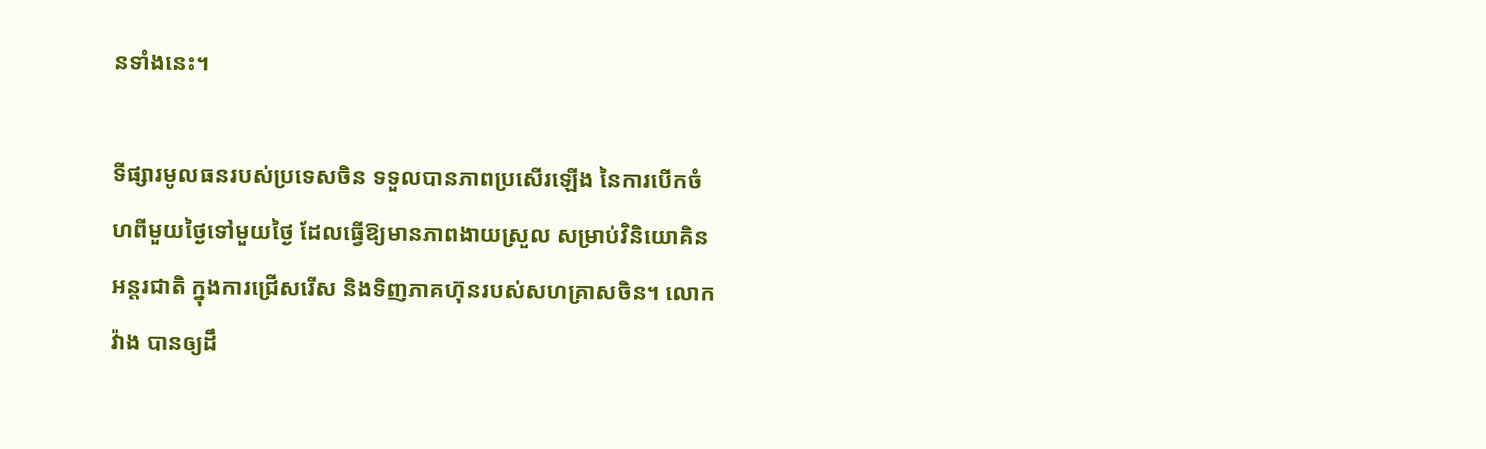នទាំងនេះ។

ទីផ្សារមូលធនរបស់ប្រទេសចិន ទទួលបានភាពប្រសើរឡើង នៃការបើកចំហពីមួយថ្ងៃទៅមួយថ្ងៃ ដែលធ្វើឱ្យមានភាពងាយស្រួល សម្រាប់វិនិយោគិនអន្តរជាតិ ក្នុងការជ្រើសរើស និងទិញភាគហ៊ុនរបស់សហគ្រាសចិន។ លោក វ៉ាង បានឲ្យដឹ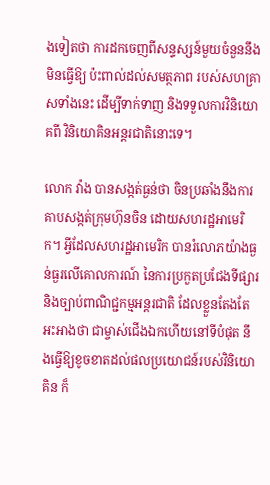ងទៀតថា ការដកចេញពីសន្ទស្សន៍មួយចំនួននឹងមិនធ្វើឱ្យ ប៉ះពាល់ដល់សមត្ថភាព របស់សហគ្រាសទាំងនេះ ដើម្បីទាក់ទាញ និងទទួលការវិនិយោគពី វិនិយោគិនអន្តរជាតិនោះទេ។

លោក វ៉ាង បានសង្កត់ធ្ងន់ថា ចិនប្រឆាំងនឹងការគាបសង្កត់ក្រុមហ៊ុនចិន ដោយសហរដ្ឋអាមេរិក។ អ្វីដែលសហរដ្ឋអាមេរិក បានរំលោភយ៉ាងធ្ងន់ធ្ងរលើគោលការណ៍ នៃការប្រកួតប្រជែងទីផ្សារ និងច្បាប់ពាណិជ្ជកម្មអន្តរជាតិ ដែលខ្លួនតែងតែអះអាងថា ជាម្ចាស់ជើងឯកហើយនៅទីបំផុត នឹងធ្វើឱ្យខូចខាតដល់ផលប្រយោជន៍របស់វិនិយោគិន ក៏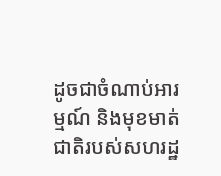ដូចជាចំណាប់អារម្មណ៍ និងមុខមាត់ជាតិរបស់សហរដ្ឋ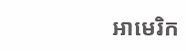អាមេរិក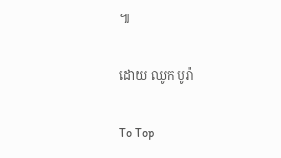៕

ដោយ ឈូក បូរ៉ា

To Top